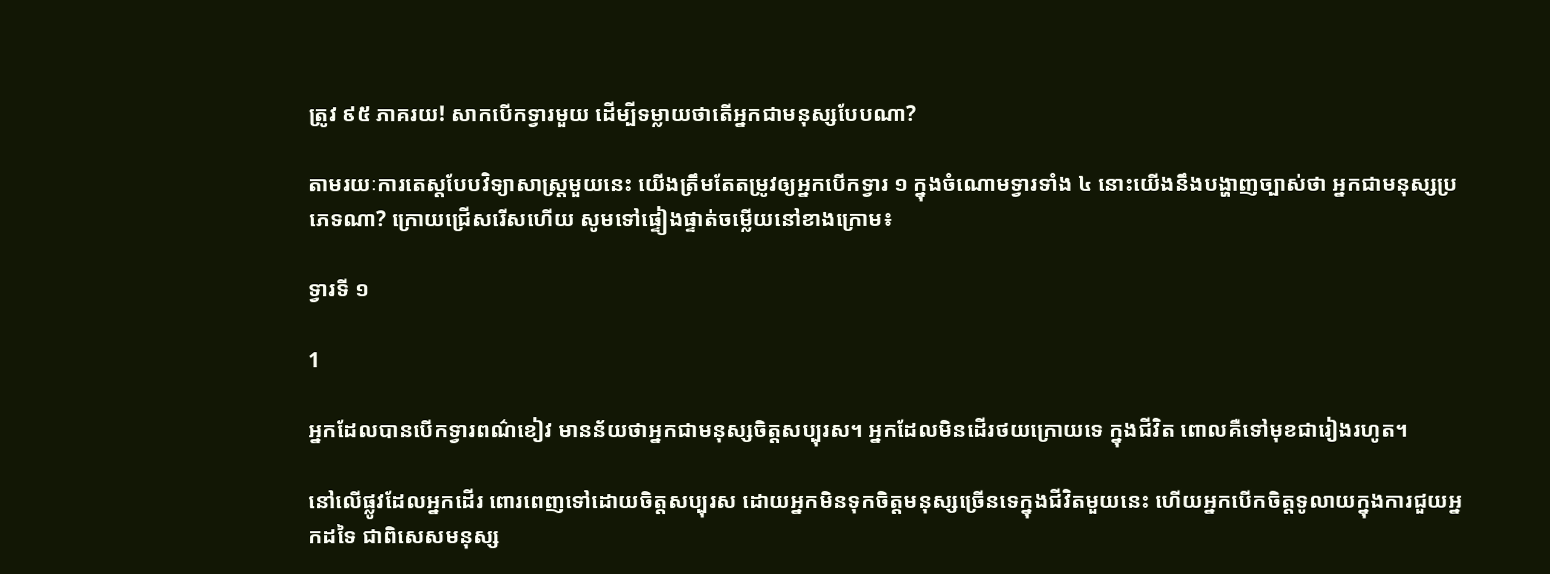ត្រូវ ៩៥ ភាគរយ! សាកបើកទ្វារមួយ ដើម្បីទម្លាយថាតើអ្នកជាមនុស្សបែបណា?

តាមរយៈការតេស្តបែបវិទ្យាសាស្រ្តមួយនេះ យើងត្រឹមតែតម្រូវឲ្យអ្នកបើកទ្វារ ១ ក្នុងចំណោមទ្វារទាំង ៤ នោះយើងនឹងបង្ហាញច្បាស់ថា អ្នកជាមនុស្សប្រភេទណា? ក្រោយជ្រើសរើសហើយ សូមទៅផ្ទៀងផ្ទាត់ចម្លើយនៅខាងក្រោម៖

ទ្វារទី ១

1

អ្នកដែលបានបើកទ្វារពណ៌ខៀវ មានន័យថាអ្នកជាមនុស្សចិត្តសប្បុរស។ អ្នកដែលមិនដើរថយក្រោយទេ ក្នុងជីវិត ពោលគឺទៅមុខជារៀងរហូត។

នៅលើផ្លូវដែលអ្នកដើរ ពោរពេញទៅដោយចិត្តសប្បុរស ដោយអ្នកមិនទុកចិត្តមនុស្សច្រើនទេក្នុងជីវិតមួយនេះ ហើយអ្នកបើកចិត្តទូលាយក្នុងការជួយអ្នកដទៃ ជាពិសេសមនុស្ស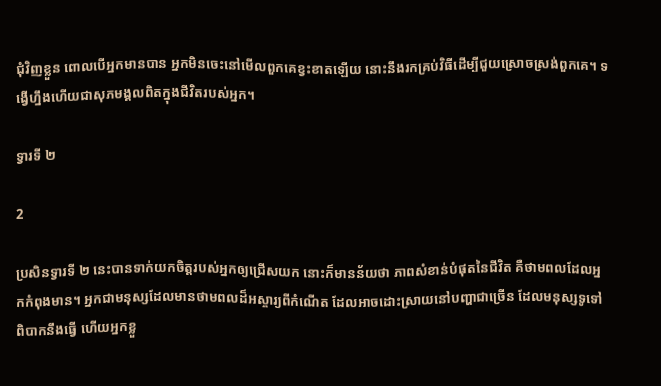ជុំវិញខ្លួន ពោលបើអ្នកមានបាន អ្នកមិនចេះនៅមើលពួកគេខ្វះខាតឡើយ នោះនឹងរកគ្រប់វិធីដើម្បីជួយស្រោចស្រង់ពួកគេ។ ទង្វើហ្នឹងហើយជាសុភមង្គលពិតក្នុងជីវិតរបស់អ្នក។

ទ្វារទី ២

2

ប្រសិនទ្វារទី ២ នេះបានទាក់យកចិត្តរបស់អ្នកឲ្យជ្រើសយក នោះក៏មានន័យថា ភាពសំខាន់បំផុតនៃជីវិត គឺថាមពលដែលអ្នកកំពុងមាន។ អ្នកជាមនុស្សដែលមានថាមពលដ៏អស្ចារ្យពីកំណើត ដែលអាចដោះស្រាយនៅបញ្ហាជាច្រើន ដែលមនុស្សទូទៅពិបាកនឹងធ្វើ ហើយអ្នកខ្លួ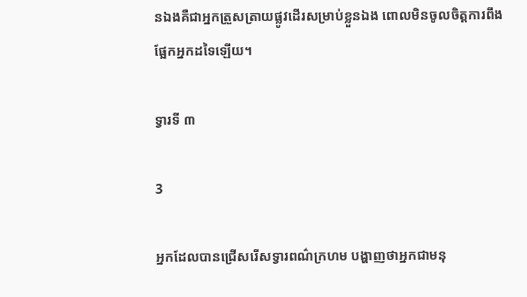នឯងគឺជាអ្នកត្រួសត្រាយផ្លូវដើរសម្រាប់ខ្លួនឯង ពោលមិនចូលចិត្តការពឹងផ្អែកអ្នកដទៃឡើយ។

ទ្វារទី ៣

3

អ្នកដែលបានជ្រើសរើសទ្វារពណ៌ក្រហម បង្ហាញថាអ្នកជាមនុ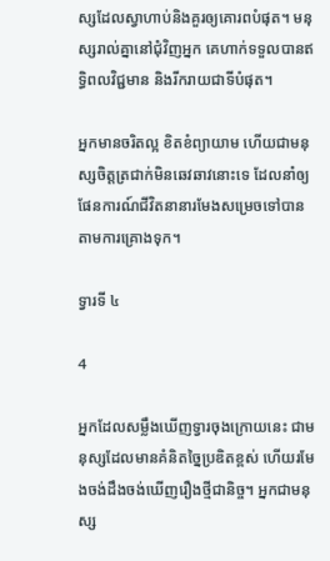ស្សដែលស្វាហាប់និងគួរឲ្យគោរពបំផុត។ មនុស្សរាល់គ្នានៅជុំវិញអ្នក គេហាក់ទទួលបានឥទ្ធិពលវិជ្ជមាន និងរីករាយជាទីបំផុត។

អ្នកមានចរិតល្អ ខិតខំព្យាយាម ហើយជាមនុស្សចិត្តត្រជាក់មិនឆេវឆាវនោះទេ ដែលនាំឲ្យផែនការណ៍ជីវិតនានារមែងសម្រេចទៅបានតាមការគ្រោងទុក។

ទ្វារទី ៤

4

អ្នកដែលសម្លឹងឃើញទ្វារចុងក្រោយនេះ ជាមនុស្សដែលមានគំនិតច្នៃប្រឌិតខ្ពស់ ហើយរមែងចង់ដឹងចង់ឃើញរឿងថ្មីជានិច្ច។ អ្នកជាមនុស្ស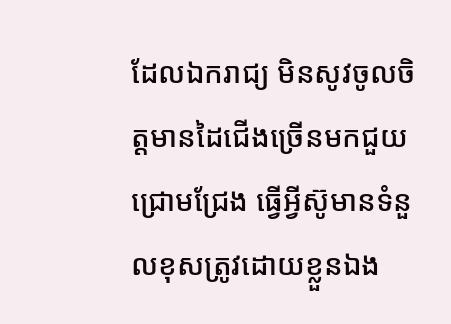ដែលឯករាជ្យ មិនសូវចូលចិត្តមានដៃជើងច្រើនមកជួយជ្រោមជ្រែង ធ្វើអ្វីស៊ូមានទំនួលខុសត្រូវដោយខ្លួនឯង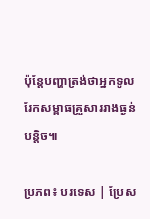ប៉ុន្តែបញ្ហាត្រង់ថាអ្នកទូលរែកសម្ពាធគ្រួសាររាងធ្ងន់បន្តិច៕

ប្រភព៖ បរទេស | ប្រែស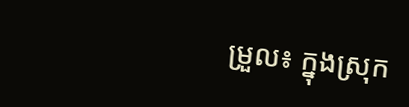ម្រួល៖ ក្នុងស្រុក